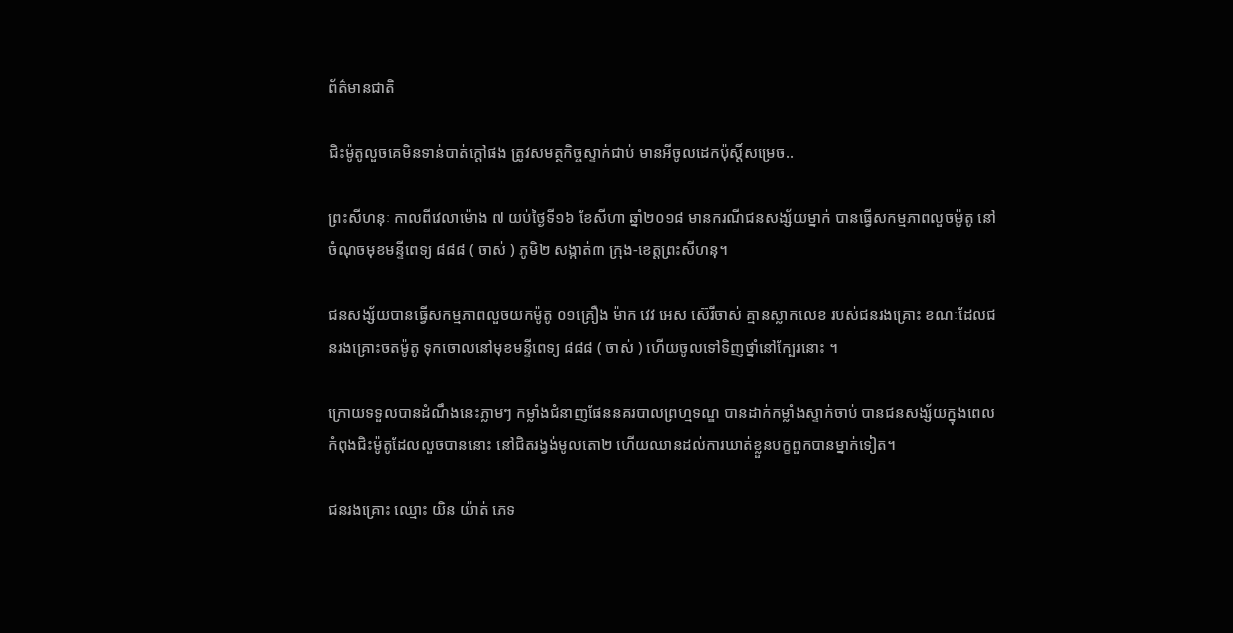ព័ត៌មានជាតិ

ជិះម៉ូតូលួចគេមិនទាន់បាត់ក្ដៅផង ត្រូវសមត្ថកិច្ចស្ទាក់ជាប់ មានអីចូលដេកប៉ុស្តិ៍សម្រេច..

ព្រះសីហនុៈ កាលពីវេលាម៉ោង ៧ យប់ថ្ងៃទី១៦ ខែសីហា ឆ្នាំ២០១៨ មានករណីជនសង្ស័យម្នាក់ បានធ្វើសកម្មភាពលួចម៉ូតូ នៅចំណុចមុខមន្ទីពេទ្យ ៨៨៨ ( ចាស់ ) ភូមិ២ សង្កាត់៣ ក្រុង-ខេត្តព្រះសីហនុ។

ជនសង្ស័យបានធ្វើសកម្មភាពលួចយកម៉ូតូ ០១គ្រឿង ម៉ាក វេវ អេស ស៊េរីចាស់ គ្មានស្លាកលេខ របស់ជនរងគ្រោះ ខណៈដែលជនរងគ្រោះចតម៉ូតូ ទុកចោលនៅមុខមន្ទីពេទ្យ ៨៨៨ ( ចាស់ ) ហើយចូលទៅទិញថ្នាំនៅក្បែរនោះ ។

ក្រោយទទួលបានដំណឹងនេះភ្លាមៗ កម្លាំងជំនាញផែននគរបាលព្រហ្មទណ្ឌ បានដាក់កម្លាំងស្ទាក់ចាប់ បានជនសង្ស័យក្នុងពេលកំពុងជិះម៉ូតូដែលលួចបាននោះ នៅជិតរង្វង់មូលតោ២ ហើយឈានដល់ការឃាត់ខ្លួនបក្ខពួកបានម្នាក់ទៀត។

ជនរងគ្រោះ ឈ្មោះ យិន យ៉ាត់ ភេទ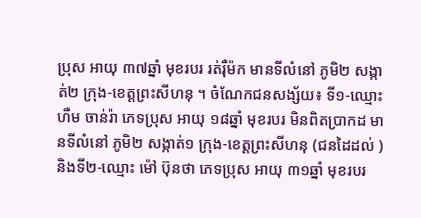ប្រុស អាយុ ៣៧ឆ្នាំ មុខរបរ រត់រ៉ឺម៉ក មានទីលំនៅ ភូមិ២ សង្កាត់២ ក្រុង-ខេត្តព្រះសីហនុ ។ ចំណែកជនសង្ស័យ៖ ទី១-ឈ្មោះ ហឺម ចាន់រ៉ា ភេទប្រុស អាយុ ១៨ឆ្នាំ មុខរបរ មិនពិតប្រាកដ មានទីលំនៅ ភូមិ២ សង្កាត់១ ក្រុង-ខេត្តព្រះសីហនុ (ជនដៃដល់ ) និងទី២-ឈ្មោះ ម៉ៅ ប៊ុនថា ភេទប្រុស អាយុ ៣១ឆ្នាំ មុខរបរ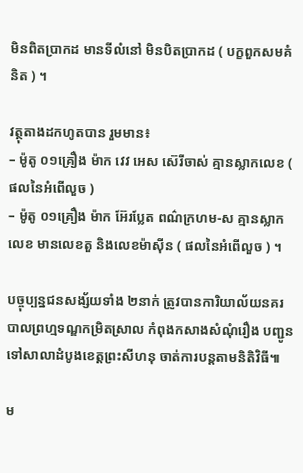មិនពិតប្រាកដ មានទីលំនៅ មិនបិតប្រាកដ ( បក្ខពួកសមគំនិត ) ។

វត្ថុតាងដកហូតបាន រួមមាន៖
– ម៉ូតូ ០១គ្រឿង ម៉ាក វេវ អេស ស៊េរីចាស់ គ្មានស្លាកលេខ ( ផលនៃអំពើលួច )
– ម៉ូតូ ០១គ្រឿង ម៉ាក អ៊ែរប្លែត ពណ៌ក្រហម-ស គ្មានស្លាកលេខ មានលេខតួ និងលេខម៉ាស៊ីន ( ផលនៃអំពើលួច ) ។

បច្ចុប្បន្នជនសង្ស័យទាំង ២នាក់ ត្រូវបានការិយាល័យនគរបាលព្រហ្មទណ្ឌកម្រិតស្រាល កំពុងកសាងសំណុំរឿង បញ្ជូនទៅសាលាដំបូងខេត្តព្រះសីហនុ ចាត់ការបន្តតាមនិតិវិធី៕

ម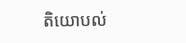តិយោបល់